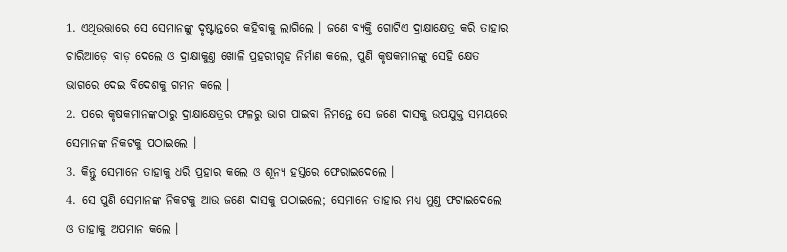1. ଏଥିଉତ୍ତାରେ ସେ ସେମାନଙ୍କୁ ଦୃଷ୍ଟାନ୍ତରେ କହିବାକୁ ଲାଗିଲେ । ଜଣେ ବ୍ୟକ୍ତି ଗୋଟିଏ ଦ୍ରାକ୍ଷାକ୍ଷେତ୍ର କରି ତାହାର ଚାରିଆଡ଼େ ବାଡ଼ ଦେଲେ ଓ ଦ୍ରାକ୍ଷାକୁଣ୍ତ ଖୋଳି ପ୍ରହରୀଗୃହ ନିର୍ମାଣ କଲେ, ପୁଣି କୃଷକମାନଙ୍କୁ ସେହି କ୍ଷେତ ଭାଗରେ ଦେଇ ବିଦେଶକୁ ଗମନ କଲେ ।
2. ପରେ କୃଷକମାନଙ୍କଠାରୁ ଦ୍ରାକ୍ଷାକ୍ଷେତ୍ରର ଫଳରୁ ଭାଗ ପାଇବା ନିମନ୍ତେ ସେ ଜଣେ ଦାସକୁ ଉପଯୁକ୍ତ ସମୟରେ ସେମାନଙ୍କ ନିକଟକୁ ପଠାଇଲେ ।
3. କିନ୍ତୁ ସେମାନେ ତାହାକୁ ଧରି ପ୍ରହାର କଲେ ଓ ଶୂନ୍ୟ ହସ୍ତରେ ଫେରାଇଦେଲେ ।
4. ସେ ପୁଣି ସେମାନଙ୍କ ନିକଟକୁ ଆଉ ଜଣେ ଦାସକୁ ପଠାଇଲେ; ସେମାନେ ତାହାର ମଧ୍ୟ ମୁଣ୍ତ ଫଟାଇଦେଲେ ଓ ତାହାକୁ ଅପମାନ କଲେ ।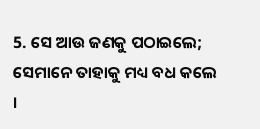5. ସେ ଆଉ ଜଣକୁ ପଠାଇଲେ; ସେମାନେ ତାହାକୁ ମଧ୍ୟ ବଧ କଲେ ।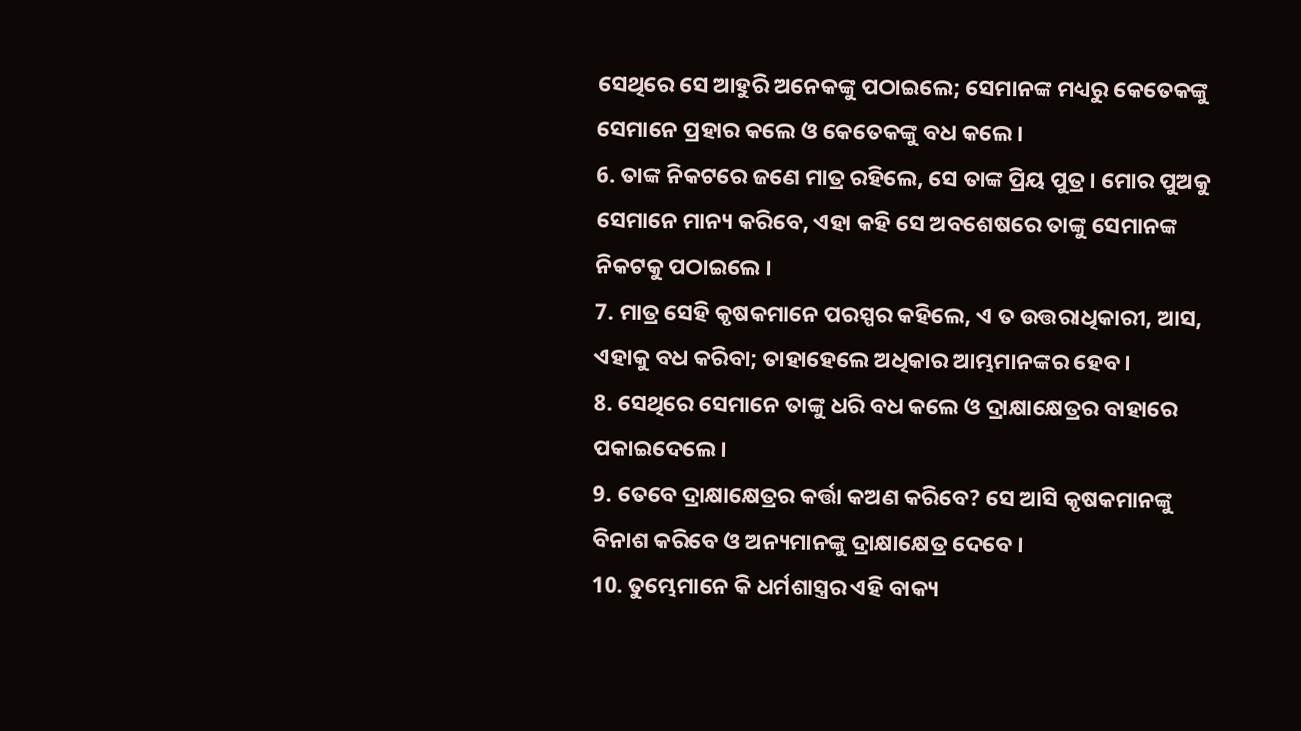ସେଥିରେ ସେ ଆହୁରି ଅନେକଙ୍କୁ ପଠାଇଲେ; ସେମାନଙ୍କ ମଧ୍ୟରୁ କେତେକଙ୍କୁ ସେମାନେ ପ୍ରହାର କଲେ ଓ କେତେକଙ୍କୁ ବଧ କଲେ ।
6. ତାଙ୍କ ନିକଟରେ ଜଣେ ମାତ୍ର ରହିଲେ, ସେ ତାଙ୍କ ପ୍ରିୟ ପୁତ୍ର । ମୋର ପୁଅକୁ ସେମାନେ ମାନ୍ୟ କରିବେ, ଏହା କହି ସେ ଅବଶେଷରେ ତାଙ୍କୁ ସେମାନଙ୍କ ନିକଟକୁ ପଠାଇଲେ ।
7. ମାତ୍ର ସେହି କୃଷକମାନେ ପରସ୍ପର କହିଲେ, ଏ ତ ଉତ୍ତରାଧିକାରୀ, ଆସ, ଏହାକୁ ବଧ କରିବା; ତାହାହେଲେ ଅଧିକାର ଆମ୍ଭମାନଙ୍କର ହେବ ।
8. ସେଥିରେ ସେମାନେ ତାଙ୍କୁ ଧରି ବଧ କଲେ ଓ ଦ୍ରାକ୍ଷାକ୍ଷେତ୍ରର ବାହାରେ ପକାଇଦେଲେ ।
9. ତେବେ ଦ୍ରାକ୍ଷାକ୍ଷେତ୍ରର କର୍ତ୍ତା କଅଣ କରିବେ? ସେ ଆସି କୃଷକମାନଙ୍କୁ ବିନାଶ କରିବେ ଓ ଅନ୍ୟମାନଙ୍କୁ ଦ୍ରାକ୍ଷାକ୍ଷେତ୍ର ଦେବେ ।
10. ତୁମ୍ଭେମାନେ କି ଧର୍ମଶାସ୍ତ୍ରର ଏହି ବାକ୍ୟ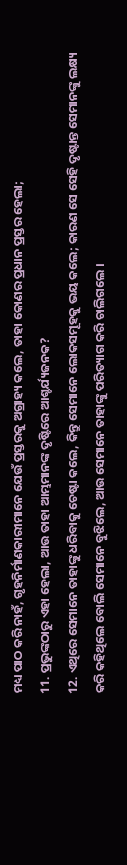ମଧ୍ୟ ପାଠ କରି ନାହଁ, ଗୃହନିର୍ମାଣକାରୀମାନେ ଯେଉଁ ପ୍ରସ୍ତରକୁ ଅଗ୍ରାହ୍ୟ କଲେ, ତାହା କୋଣର ପ୍ରଧାନ ପ୍ରସ୍ତର ହେଲା;
11. ପ୍ରଭୁଙ୍କଠାରୁ ଏହା ହେଲା, ଆଉ ତାହା ଆମ୍ଭମାନଙ୍କ ଦୃଷ୍ଟିରେ ଆଶ୍ଚର୍ଯ୍ୟଜନକ?
12. ଏଥିରେ ସେମାନେ ତାହାଙ୍କୁ ଧରିବାକୁ ଚେଷ୍ଟା କଲେ, କିନ୍ତୁ ସେମାନେ ଲୋକସମୂହକୁ ଭୟ କଲେ; କାରଣ ସେ ସେହି ଦୃଷ୍ଟାନ୍ତ ସେମାନଙ୍କୁ ଲକ୍ଷ୍ୟ କରି କହିଥିଲେ ବୋଲି ସେମାନେ ବୁଝିଲେ, ଆଉ ସେମାନେ ତାହାଙ୍କୁ ପରିତ୍ୟାଗ କରି ଚାଲିଗଲେ ।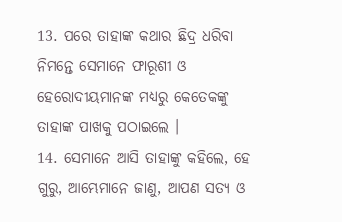13. ପରେ ତାହାଙ୍କ କଥାର ଛିଦ୍ର ଧରିବା ନିମନ୍ତେ ସେମାନେ ଫାରୂଶୀ ଓ ହେରୋଦୀୟମାନଙ୍କ ମଧ୍ୟରୁ କେତେକଙ୍କୁ ତାହାଙ୍କ ପାଖକୁ ପଠାଇଲେ ।
14. ସେମାନେ ଆସି ତାହାଙ୍କୁ କହିଲେ, ହେ ଗୁରୁ, ଆମ୍ଭେମାନେ ଜାଣୁ, ଆପଣ ସତ୍ୟ ଓ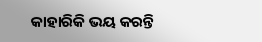କାହାରିକି ଭୟ କରନ୍ତି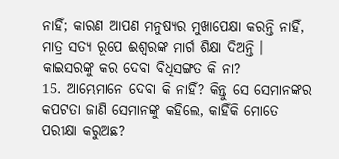ନାହିଁ; କାରଣ ଆପଣ ମନୁଷ୍ୟର ମୁଖାପେକ୍ଷା କରନ୍ତି ନାହିଁ, ମାତ୍ର ସତ୍ୟ ରୂପେ ଈଶ୍ଵରଙ୍କ ମାର୍ଗ ଶିକ୍ଷା ଦିଅନ୍ତି । କାଇସରଙ୍କୁ କର ଦେବା ବିଧିସଙ୍ଗତ କି ନା?
15. ଆମ୍ଭେମାନେ ଦେବା କି ନାହିଁ? କିନ୍ତୁ ସେ ସେମାନଙ୍କର କପଟତା ଜାଣି ସେମାନଙ୍କୁ କହିଲେ, କାହିଁକି ମୋତେ ପରୀକ୍ଷା କରୁଅଛ?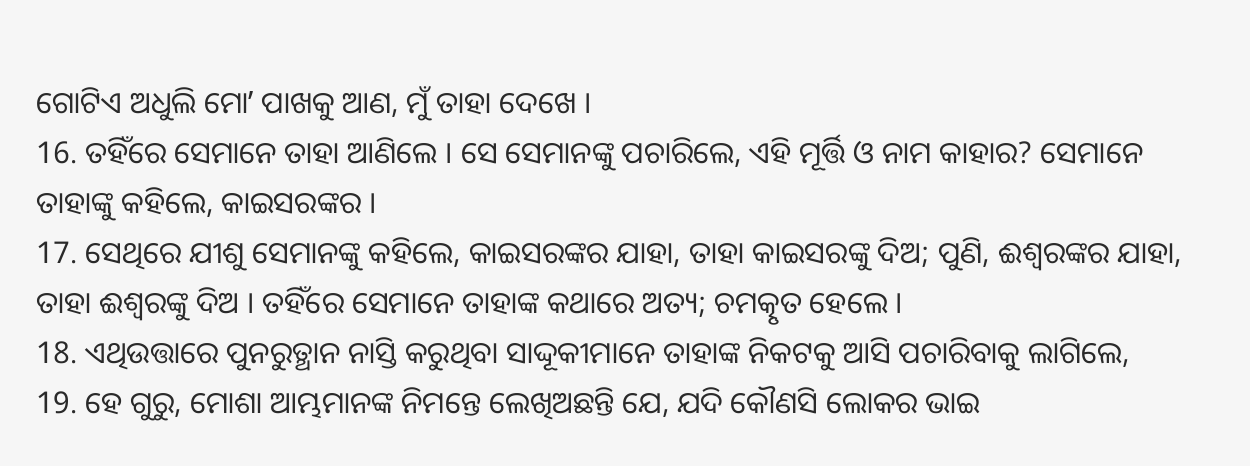ଗୋଟିଏ ଅଧୁଲି ମୋʼ ପାଖକୁ ଆଣ, ମୁଁ ତାହା ଦେଖେ ।
16. ତହିଁରେ ସେମାନେ ତାହା ଆଣିଲେ । ସେ ସେମାନଙ୍କୁ ପଚାରିଲେ, ଏହି ମୂର୍ତ୍ତି ଓ ନାମ କାହାର? ସେମାନେ ତାହାଙ୍କୁ କହିଲେ, କାଇସରଙ୍କର ।
17. ସେଥିରେ ଯୀଶୁ ସେମାନଙ୍କୁ କହିଲେ, କାଇସରଙ୍କର ଯାହା, ତାହା କାଇସରଙ୍କୁ ଦିଅ; ପୁଣି, ଈଶ୍ଵରଙ୍କର ଯାହା, ତାହା ଈଶ୍ଵରଙ୍କୁ ଦିଅ । ତହିଁରେ ସେମାନେ ତାହାଙ୍କ କଥାରେ ଅତ୍ୟ; ଚମତ୍କୃତ ହେଲେ ।
18. ଏଥିଉତ୍ତାରେ ପୁନରୁତ୍ଥାନ ନାସ୍ତି କରୁଥିବା ସାଦ୍ଦୂକୀମାନେ ତାହାଙ୍କ ନିକଟକୁ ଆସି ପଚାରିବାକୁ ଲାଗିଲେ,
19. ହେ ଗୁରୁ, ମୋଶା ଆମ୍ଭମାନଙ୍କ ନିମନ୍ତେ ଲେଖିଅଛନ୍ତି ଯେ, ଯଦି କୌଣସି ଲୋକର ଭାଇ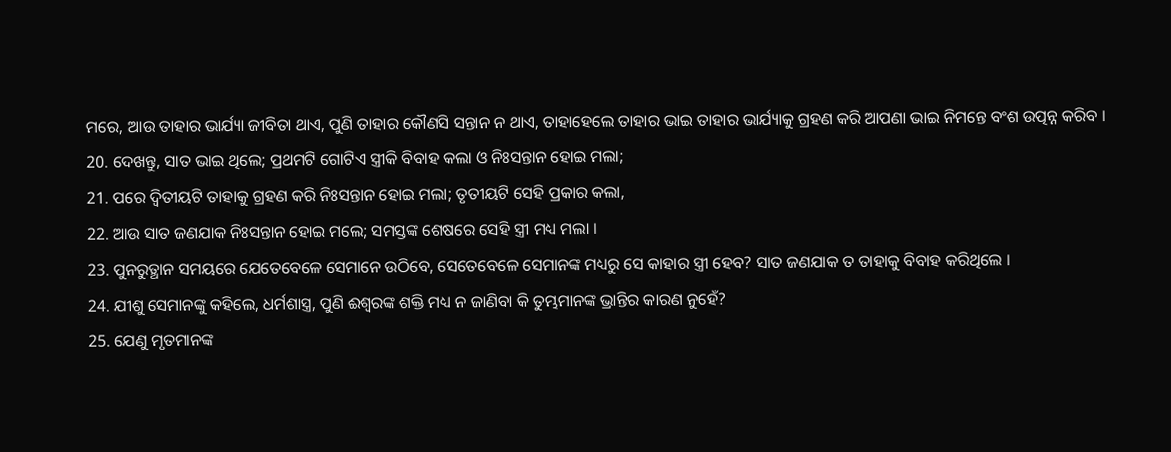ମରେ, ଆଉ ତାହାର ଭାର୍ଯ୍ୟା ଜୀବିତା ଥାଏ, ପୁଣି ତାହାର କୌଣସି ସନ୍ତାନ ନ ଥାଏ, ତାହାହେଲେ ତାହାର ଭାଇ ତାହାର ଭାର୍ଯ୍ୟାକୁ ଗ୍ରହଣ କରି ଆପଣା ଭାଇ ନିମନ୍ତେ ବଂଶ ଉତ୍ପନ୍ନ କରିବ ।
20. ଦେଖନ୍ତୁ, ସାତ ଭାଇ ଥିଲେ; ପ୍ରଥମଟି ଗୋଟିଏ ସ୍ତ୍ରୀକି ବିବାହ କଲା ଓ ନିଃସନ୍ତାନ ହୋଇ ମଲା;
21. ପରେ ଦ୍ଵିତୀୟଟି ତାହାକୁ ଗ୍ରହଣ କରି ନିଃସନ୍ତାନ ହୋଇ ମଲା; ତୃତୀୟଟି ସେହି ପ୍ରକାର କଲା,
22. ଆଉ ସାତ ଜଣଯାକ ନିଃସନ୍ତାନ ହୋଇ ମଲେ; ସମସ୍ତଙ୍କ ଶେଷରେ ସେହି ସ୍ତ୍ରୀ ମଧ୍ୟ ମଲା ।
23. ପୁନରୁତ୍ଥାନ ସମୟରେ ଯେତେବେଳେ ସେମାନେ ଉଠିବେ, ସେତେବେଳେ ସେମାନଙ୍କ ମଧ୍ୟରୁ ସେ କାହାର ସ୍ତ୍ରୀ ହେବ? ସାତ ଜଣଯାକ ତ ତାହାକୁ ବିବାହ କରିଥିଲେ ।
24. ଯୀଶୁ ସେମାନଙ୍କୁ କହିଲେ, ଧର୍ମଶାସ୍ତ୍ର, ପୁଣି ଈଶ୍ଵରଙ୍କ ଶକ୍ତି ମଧ୍ୟ ନ ଜାଣିବା କି ତୁମ୍ଭମାନଙ୍କ ଭ୍ରାନ୍ତିର କାରଣ ନୁହେଁ?
25. ଯେଣୁ ମୃତମାନଙ୍କ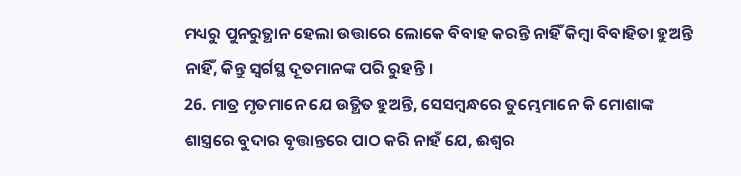ମଧ୍ୟରୁ ପୁନରୁତ୍ଥାନ ହେଲା ଉତ୍ତାରେ ଲୋକେ ବିବାହ କରନ୍ତି ନାହିଁ କିମ୍ଵା ବିବାହିତା ହୁଅନ୍ତି ନାହିଁ, କିନ୍ତୁ ସ୍ଵର୍ଗସ୍ଥ ଦୂତମାନଙ୍କ ପରି ରୁହନ୍ତି ।
26. ମାତ୍ର ମୃତମାନେ ଯେ ଉତ୍ଥିତ ହୁଅନ୍ତି, ସେସମ୍ଵନ୍ଧରେ ତୁମ୍ଭେମାନେ କି ମୋଶାଙ୍କ ଶାସ୍ତ୍ରରେ ବୁଦାର ବୃତ୍ତାନ୍ତରେ ପାଠ କରି ନାହଁ ଯେ, ଈଶ୍ଵର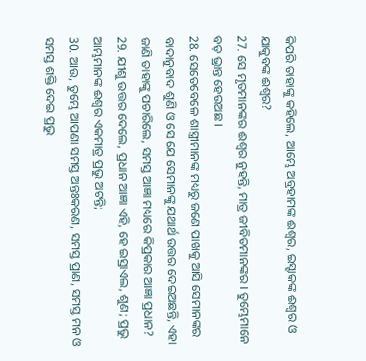କିପରି ତାହାଙ୍କୁ କହିଲେ, ଆମ୍ଭେ ଅବ୍ରହାମଙ୍କ ଈଶ୍ଵର, ଇସ୍ହାକଙ୍କ ଈଶ୍ଵର ଓ ଯାକୁବଙ୍କ ଈଶ୍ଵର?
27. ସେ ମୃତମାନଙ୍କର ଈଶ୍ଵର ନୁହନ୍ତି, ମାତ୍ର ଜୀବିତମାନଙ୍କର । ତୁମ୍ଭେମାନେ ବଡ଼ ଭ୍ରାନ୍ତ ହେଉଅଛ ।
28. ସେତେବେଳେ ଶାସ୍ତ୍ରୀମାନଙ୍କ ମଧ୍ୟରୁ ଜଣେ ପାଖକୁ ଆସି ସେମାନଙ୍କର ବାଦାନୁବାଦ ଶୁଣି ଓ ସେ ଯେ ସେମାନଙ୍କୁ ଯଥାର୍ଥ ଉତ୍ତର ଦେଇଅଛନ୍ତି, ଏହା ଜାଣି ତାହାଙ୍କୁ ପଚାରିଲେ, ସମସ୍ତ ଆଜ୍ଞା ମଧ୍ୟରେ କିପ୍ରକାର ଆଜ୍ଞା ପ୍ରଧାନ?
29. ଯୀଶୁ ଉତ୍ତର ଦେଲେ, ପ୍ରଧାନ ଆଜ୍ଞା ଏହି, ହେ ଇସ୍ରାଏଲ, ଶୁଣ; ପ୍ରଭୁ ଆମ୍ଭମାନଙ୍କ ଈଶ୍ଵର ଏକମାତ୍ର ପ୍ରଭୁ ଅଟନ୍ତି;
30. ଆଉ, ତୁମ୍ଭେ ଆପଣା ସମସ୍ତ ଅନ୍ତଃକରଣ, ସମସ୍ତ ପ୍ରାଣ, ସମସ୍ତ ମନ ଓ ସମସ୍ତ ଶକ୍ତି ଦେଇ ପ୍ରଭୁ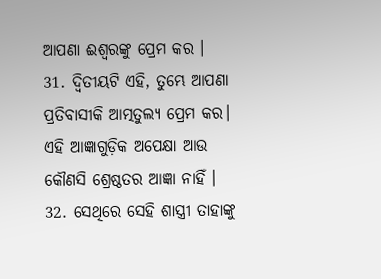ଆପଣା ଈଶ୍ଵରଙ୍କୁ ପ୍ରେମ କର ।
31. ଦ୍ଵିତୀୟଟି ଏହି, ତୁମ୍ଭେ ଆପଣା ପ୍ରତିବାସୀକି ଆତ୍ମତୁଲ୍ୟ ପ୍ରେମ କର। ଏହି ଆଜ୍ଞାଗୁଡ଼ିକ ଅପେକ୍ଷା ଆଉ କୌଣସି ଶ୍ରେଷ୍ଠତର ଆଜ୍ଞା ନାହିଁ ।
32. ସେଥିରେ ସେହି ଶାସ୍ତ୍ରୀ ତାହାଙ୍କୁ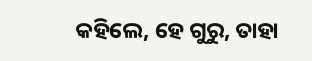କହିଲେ, ହେ ଗୁରୁ, ତାହା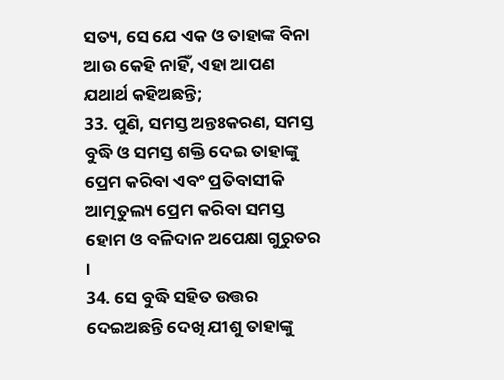ସତ୍ୟ, ସେ ଯେ ଏକ ଓ ତାହାଙ୍କ ବିନା ଆଉ କେହି ନାହିଁ, ଏହା ଆପଣ ଯଥାର୍ଥ କହିଅଛନ୍ତି;
33. ପୁଣି, ସମସ୍ତ ଅନ୍ତଃକରଣ, ସମସ୍ତ ବୁଦ୍ଧି ଓ ସମସ୍ତ ଶକ୍ତି ଦେଇ ତାହାଙ୍କୁ ପ୍ରେମ କରିବା ଏବଂ ପ୍ରତିବାସୀକି ଆତ୍ମତୁଲ୍ୟ ପ୍ରେମ କରିବା ସମସ୍ତ ହୋମ ଓ ବଳିଦାନ ଅପେକ୍ଷା ଗୁରୁତର ।
34. ସେ ବୁଦ୍ଧି ସହିତ ଉତ୍ତର ଦେଇଅଛନ୍ତି ଦେଖି ଯୀଶୁ ତାହାଙ୍କୁ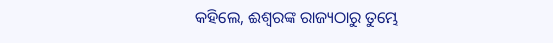କହିଲେ, ଈଶ୍ଵରଙ୍କ ରାଜ୍ୟଠାରୁ ତୁମ୍ଭେ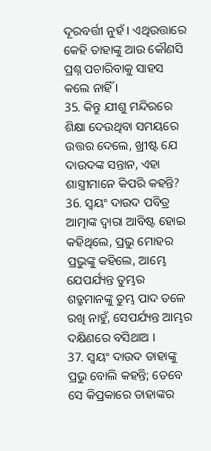ଦୂରବର୍ତ୍ତୀ ନୁହଁ । ଏଥିଉତ୍ତାରେ କେହି ତାହାଙ୍କୁ ଆଉ କୌଣସି ପ୍ରଶ୍ନ ପଚାରିବାକୁ ସାହସ କଲେ ନାହିଁ ।
35. କିନ୍ତୁ ଯୀଶୁ ମନ୍ଦିରରେ ଶିକ୍ଷା ଦେଉଥିବା ସମୟରେ ଉତ୍ତର ଦେଲେ, ଖ୍ରୀଷ୍ଟ ଯେ ଦାଉଦଙ୍କ ସନ୍ତାନ, ଏହା ଶାସ୍ତ୍ରୀମାନେ କିପରି କହନ୍ତି?
36. ସ୍ଵୟଂ ଦାଉଦ ପବିତ୍ର ଆତ୍ମାଙ୍କ ଦ୍ଵାରା ଆବିଷ୍ଟ ହୋଇ କହିଥିଲେ, ପ୍ରଭୁ ମୋହର ପ୍ରଭୁଙ୍କୁ କହିଲେ, ଆମ୍ଭେ ଯେପର୍ଯ୍ୟନ୍ତ ତୁମ୍ଭର ଶତ୍ରୁମାନଙ୍କୁ ତୁମ୍ଭ ପାଦ ତଳେ ରଖି ନାହୁଁ, ସେପର୍ଯ୍ୟନ୍ତ ଆମ୍ଭର ଦକ୍ଷିଣରେ ବସିଥାଅ ।
37. ସ୍ଵୟଂ ଦାଉଦ ତାହାଙ୍କୁ ପ୍ରଭୁ ବୋଲି କହନ୍ତି; ତେବେ ସେ କିପ୍ରକାରେ ତାହାଙ୍କର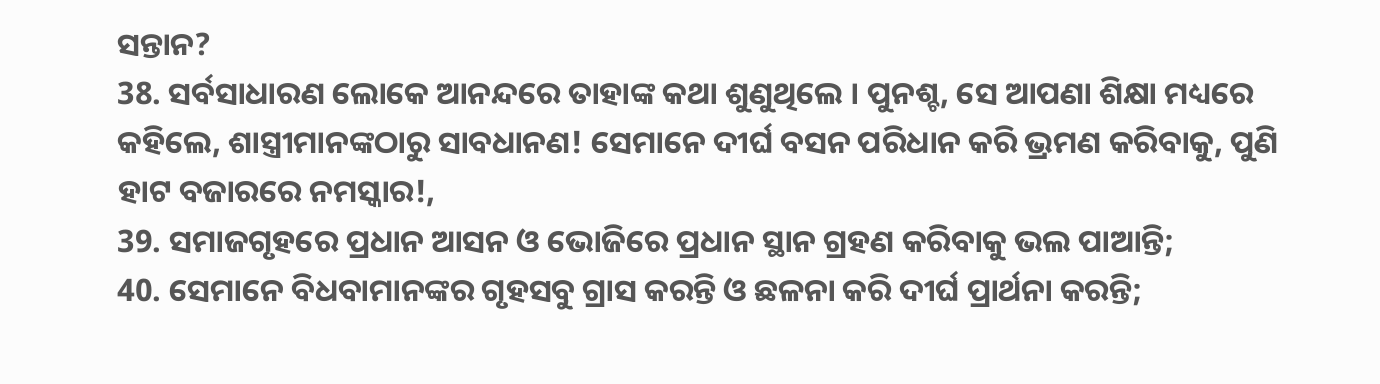ସନ୍ତାନ?
38. ସର୍ବସାଧାରଣ ଲୋକେ ଆନନ୍ଦରେ ତାହାଙ୍କ କଥା ଶୁଣୁଥିଲେ । ପୁନଶ୍ଚ, ସେ ଆପଣା ଶିକ୍ଷା ମଧ୍ୟରେ କହିଲେ, ଶାସ୍ତ୍ରୀମାନଙ୍କଠାରୁ ସାବଧାନଣ! ସେମାନେ ଦୀର୍ଘ ବସନ ପରିଧାନ କରି ଭ୍ରମଣ କରିବାକୁ, ପୁଣି ହାଟ ବଜାରରେ ନମସ୍କାର!,
39. ସମାଜଗୃହରେ ପ୍ରଧାନ ଆସନ ଓ ଭୋଜିରେ ପ୍ରଧାନ ସ୍ଥାନ ଗ୍ରହଣ କରିବାକୁ ଭଲ ପାଆନ୍ତି;
40. ସେମାନେ ବିଧବାମାନଙ୍କର ଗୃହସବୁ ଗ୍ରାସ କରନ୍ତି ଓ ଛଳନା କରି ଦୀର୍ଘ ପ୍ରାର୍ଥନା କରନ୍ତି;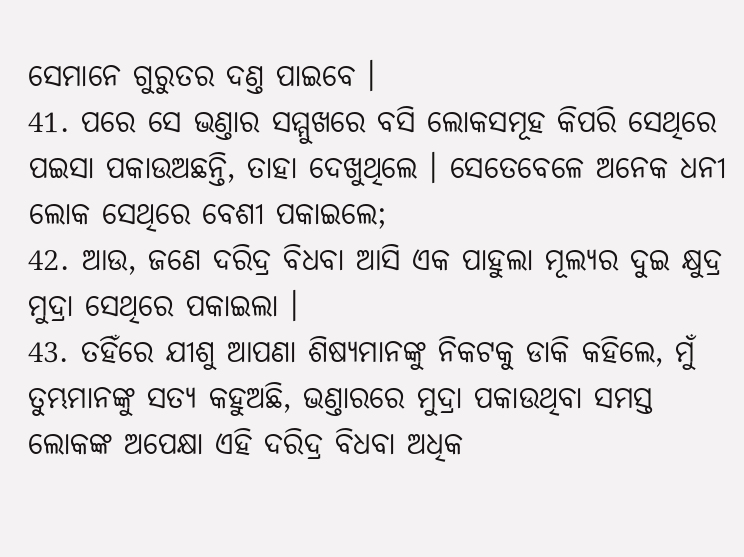ସେମାନେ ଗୁରୁତର ଦଣ୍ତ ପାଇବେ ।
41. ପରେ ସେ ଭଣ୍ତାର ସମ୍ମୁଖରେ ବସି ଲୋକସମୂହ କିପରି ସେଥିରେ ପଇସା ପକାଉଅଛନ୍ତି, ତାହା ଦେଖୁଥିଲେ । ସେତେବେଳେ ଅନେକ ଧନୀ ଲୋକ ସେଥିରେ ବେଶୀ ପକାଇଲେ;
42. ଆଉ, ଜଣେ ଦରିଦ୍ର ବିଧବା ଆସି ଏକ ପାହୁଲା ମୂଲ୍ୟର ଦୁଇ କ୍ଷୁଦ୍ର ମୁଦ୍ରା ସେଥିରେ ପକାଇଲା ।
43. ତହିଁରେ ଯୀଶୁ ଆପଣା ଶିଷ୍ୟମାନଙ୍କୁ ନିକଟକୁ ଡାକି କହିଲେ, ମୁଁ ତୁମ୍ଭମାନଙ୍କୁ ସତ୍ୟ କହୁଅଛି, ଭଣ୍ତାରରେ ମୁଦ୍ରା ପକାଉଥିବା ସମସ୍ତ ଲୋକଙ୍କ ଅପେକ୍ଷା ଏହି ଦରିଦ୍ର ବିଧବା ଅଧିକ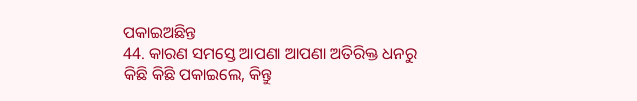ପକାଇଅଛିନ୍ତ
44. କାରଣ ସମସ୍ତେ ଆପଣା ଆପଣା ଅତିରିକ୍ତ ଧନରୁ କିଛି କିଛି ପକାଇଲେ, କିନ୍ତୁ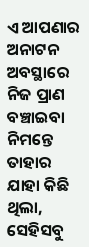ଏ ଆପଣାର ଅନାଟନ ଅବସ୍ଥାରେ ନିଜ ପ୍ରାଣ ବଞ୍ଚାଇବା ନିମନ୍ତେ ତାହାର ଯାହା କିଛି ଥିଲା, ସେହିସବୁ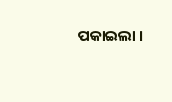ପକାଇଲା ।